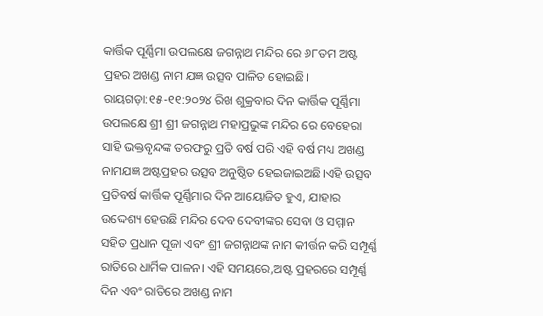କାର୍ତ୍ତିକ ପୂର୍ଣ୍ଣିମା ଉପଲକ୍ଷେ ଜଗନ୍ନାଥ ମନ୍ଦିର ରେ ୬୮ତମ ଅଷ୍ଟ ପ୍ରହର ଅଖଣ୍ଡ ନାମ ଯଜ୍ଞ ଉତ୍ସବ ପାଳିତ ହୋଇଛି।
ରାୟଗଡ଼ା:୧୫-୧୧:୨୦୨୪ ରିଖ ଶୁକ୍ରବାର ଦିନ କାର୍ତ୍ତିକ ପୂର୍ଣ୍ଣିମା ଉପଲକ୍ଷେ ଶ୍ରୀ ଶ୍ରୀ ଜଗନ୍ନାଥ ମହାପ୍ରଭୁଙ୍କ ମନ୍ଦିର ରେ ବେହେରା ସାହି ଭକ୍ତବୃନ୍ଦଙ୍କ ତରଫରୁ ପ୍ରତି ବର୍ଷ ପରି ଏହି ବର୍ଷ ମଧ୍ୟ ଅଖଣ୍ଡ ନାମଯଜ୍ଞ ଅଷ୍ଟପ୍ରହର ଉତ୍ସବ ଅନୁଷ୍ଠିତ ହେଇଜାଇଅଛି।ଏହି ଉତ୍ସବ ପ୍ରତିବର୍ଷ କାର୍ତ୍ତିକ ପୂର୍ଣ୍ଣିମାର ଦିନ ଆୟୋଜିତ ହୁଏ, ଯାହାର ଉଦ୍ଦେଶ୍ୟ ହେଉଛି ମନ୍ଦିର ଦେବ ଦେବୀଙ୍କର ସେବା ଓ ସମ୍ମାନ ସହିତ ପ୍ରଧାନ ପୂଜା ଏବଂ ଶ୍ରୀ ଜଗନ୍ନାଥଙ୍କ ନାମ କୀର୍ତ୍ତନ କରି ସମ୍ପୂର୍ଣ୍ଣ ରାତିରେ ଧାର୍ମିକ ପାଳନ। ଏହି ସମୟରେ,ଅଷ୍ଟ ପ୍ରହରରେ ସମ୍ପୂର୍ଣ୍ଣ ଦିନ ଏବଂ ରାତିରେ ଅଖଣ୍ଡ ନାମ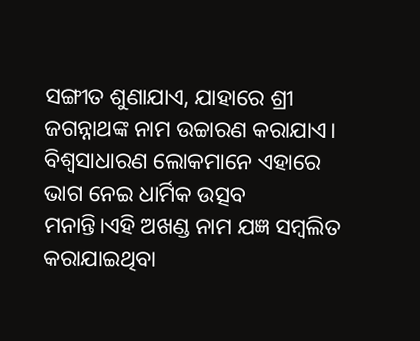ସଙ୍ଗୀତ ଶୁଣାଯାଏ, ଯାହାରେ ଶ୍ରୀ ଜଗନ୍ନାଥଙ୍କ ନାମ ଉଚ୍ଚାରଣ କରାଯାଏ। ବିଶ୍ବସାଧାରଣ ଲୋକମାନେ ଏହାରେ ଭାଗ ନେଇ ଧାର୍ମିକ ଉତ୍ସବ ମନାନ୍ତି।ଏହି ଅଖଣ୍ଡ ନାମ ଯଜ୍ଞ ସମ୍ବଲିତ କରାଯାଇଥିବା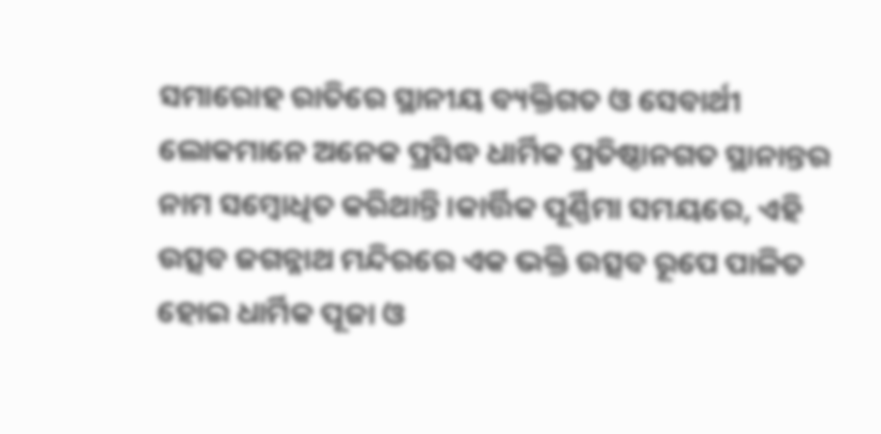ସମାରୋହ ରାତିରେ ସ୍ଥାନୀୟ ବ୍ୟକ୍ତିଗତ ଓ ସେବାର୍ଥୀ ଲୋକମାନେ ଅନେକ ପ୍ରସିଦ୍ଧ ଧାର୍ମିକ ପ୍ରତିଷ୍ଠାନଗତ ସ୍ଥାନାନ୍ତର ନାମ ସମ୍ବୋଧିତ କରିଥାନ୍ତି।କାର୍ତ୍ତିକ ପୂର୍ଣ୍ଣିମା ସମୟରେ, ଏହି ଉତ୍ସବ ଜଗନ୍ନାଥ ମନ୍ଦିରରେ ଏକ ଭକ୍ତି ଉତ୍ସବ ରୂପେ ପାଳିତ ହୋଇ ଧାର୍ମିକ ପୂଜା ଓ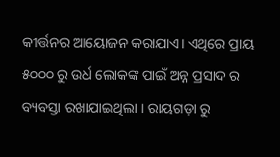କୀର୍ତ୍ତନର ଆୟୋଜନ କରାଯାଏ। ଏଥିରେ ପ୍ରାୟ ୫୦୦୦ ରୁ ଉର୍ଧ ଲୋକଙ୍କ ପାଇଁ ଅନ୍ନ ପ୍ରସାଦ ର ବ୍ୟବସ୍ତା ରଖାଯାଇଥିଲା । ରାୟଗଡ଼ା ରୁ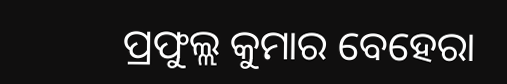ପ୍ରଫୁଲ୍ଲ କୁମାର ବେହେରା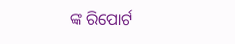ଙ୍କ ରିପୋର୍ଟ